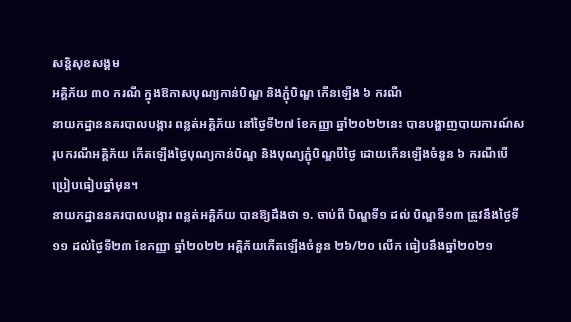សន្តិសុខសង្គម
អគ្គិភ័យ ៣០ ករណី ក្នុងឱកាសបុណ្យកាន់បិណ្ឌ និងភ្ជុំបិណ្ឌ កើនឡើង ៦ ករណី
នាយកដ្ឋាននគរបាលបង្ការ ពន្លត់អគ្គិភ័យ នៅថ្ងៃទី២៧ ខែកញ្ញា ឆ្នាំ២០២២នេះ បានបង្ហាញបាយការណ៍សរុបករណីអគ្គិភ័យ កើតឡើងថ្ងៃបុណ្យកាន់បិណ្ឌ និងបុណ្យភ្ជុំបិណ្ឌបីថ្ងៃ ដោយកើនឡើងចំនួន ៦ ករណីបើប្រៀបធៀបឆ្នាំមុន។
នាយកដ្ឋាននគរបាលបង្ការ ពន្លត់អគ្គិភ័យ បានឱ្យដឹងថា ១. ចាប់ពី បិណ្ឌទី១ ដល់ បិណ្ឌទី១៣ ត្រូវនឹងថ្ងៃទី១១ ដល់ថ្ងៃទី២៣ ខែកញ្ញា ឆ្នាំ២០២២ អគ្គិភ័យកើតឡើងចំនួន ២៦/២០ លើក ធៀបនឹងឆ្នាំ២០២១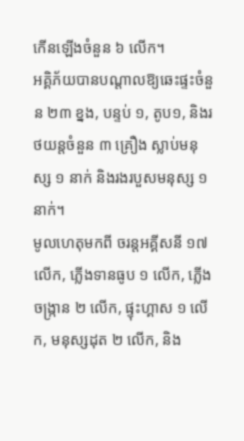កើនឡើងចំនួន ៦ លើក។
អគ្គិភ័យបានបណ្ដាលឱ្យឆេះផ្ទះចំនួន ២៣ ខ្នង, បន្ទប់ ១, តូប១, និងរថយន្តចំនួន ៣ គ្រឿង ស្លាប់មនុស្ស ១ នាក់ និងរងរបួសមនុស្ស ១នាក់។
មូលហេតុមកពី ចរន្តអគ្គីសនី ១៧ លើក, ភ្លើងទានធូប ១ លើក, ភ្លើងចង្ក្រាន ២ លើក, ផ្ទុះហ្គាស ១ លើក, មនុស្សដុត ២ លើក, និង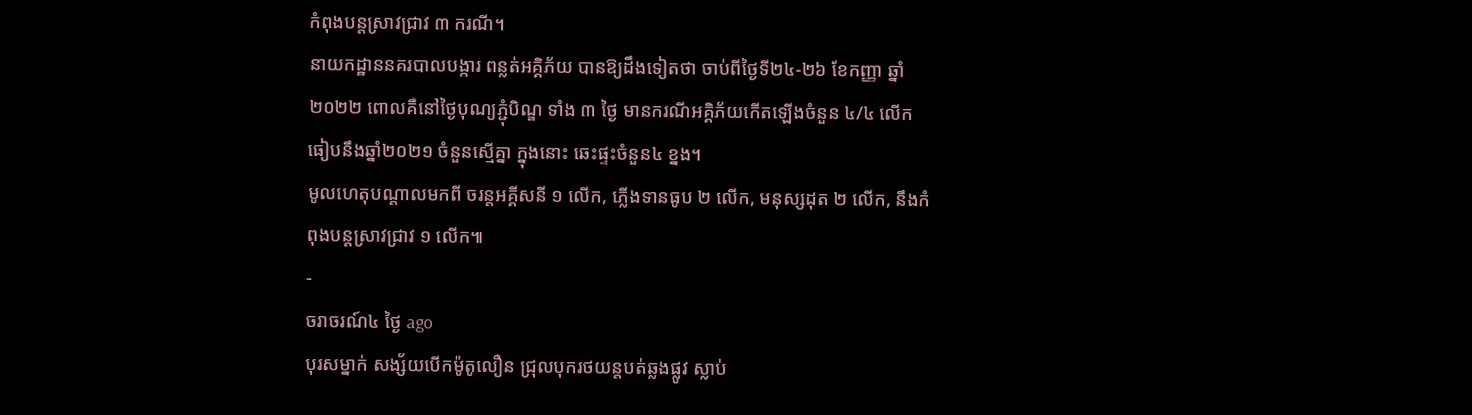កំពុងបន្តស្រាវជ្រាវ ៣ ករណី។
នាយកដ្ឋាននគរបាលបង្ការ ពន្លត់អគ្គិភ័យ បានឱ្យដឹងទៀតថា ចាប់ពីថ្ងៃទី២៤-២៦ ខែកញ្ញា ឆ្នាំ២០២២ ពោលគឺនៅថ្ងៃបុណ្យភ្ជុំបិណ្ឌ ទាំង ៣ ថ្ងៃ មានករណីអគ្គិភ័យកើតឡើងចំនួន ៤/៤ លើក ធៀបនឹងឆ្នាំ២០២១ ចំនួនស្មើគ្នា ក្នុងនោះ ឆេះផ្ទះចំនួន៤ ខ្នង។
មូលហេតុបណ្ដាលមកពី ចរន្តអគ្គីសនី ១ លើក, ភ្លើងទានធូប ២ លើក, មនុស្សដុត ២ លើក, នឹងកំពុងបន្តស្រាវជ្រាវ ១ លើក៕
-
ចរាចរណ៍៤ ថ្ងៃ ago
បុរសម្នាក់ សង្ស័យបើកម៉ូតូលឿន ជ្រុលបុករថយន្តបត់ឆ្លងផ្លូវ ស្លាប់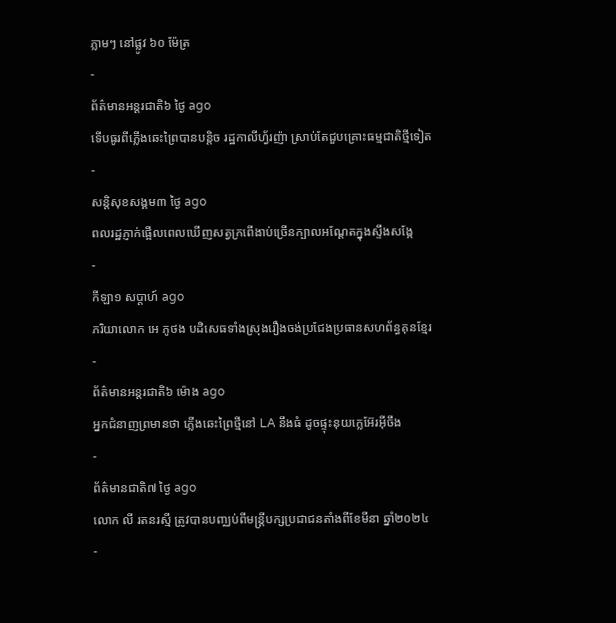ភ្លាមៗ នៅផ្លូវ ៦០ ម៉ែត្រ
-
ព័ត៌មានអន្ដរជាតិ៦ ថ្ងៃ ago
ទើបធូរពីភ្លើងឆេះព្រៃបានបន្តិច រដ្ឋកាលីហ្វ័រញ៉ា ស្រាប់តែជួបគ្រោះធម្មជាតិថ្មីទៀត
-
សន្តិសុខសង្គម៣ ថ្ងៃ ago
ពលរដ្ឋភ្ញាក់ផ្អើលពេលឃើញសត្វក្រពើងាប់ច្រើនក្បាលអណ្ដែតក្នុងស្ទឹងសង្កែ
-
កីឡា១ សប្តាហ៍ ago
ភរិយាលោក អេ ភូថង បដិសេធទាំងស្រុងរឿងចង់ប្រជែងប្រធានសហព័ន្ធគុនខ្មែរ
-
ព័ត៌មានអន្ដរជាតិ៦ ម៉ោង ago
អ្នកជំនាញព្រមានថា ភ្លើងឆេះព្រៃថ្មីនៅ LA នឹងធំ ដូចផ្ទុះនុយក្លេអ៊ែរអ៊ីចឹង
-
ព័ត៌មានជាតិ៧ ថ្ងៃ ago
លោក លី រតនរស្មី ត្រូវបានបញ្ឈប់ពីមន្ត្រីបក្សប្រជាជនតាំងពីខែមីនា ឆ្នាំ២០២៤
-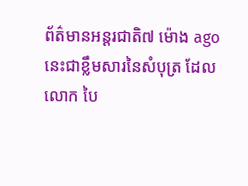ព័ត៌មានអន្ដរជាតិ៧ ម៉ោង ago
នេះជាខ្លឹមសារនៃសំបុត្រ ដែលលោក បៃ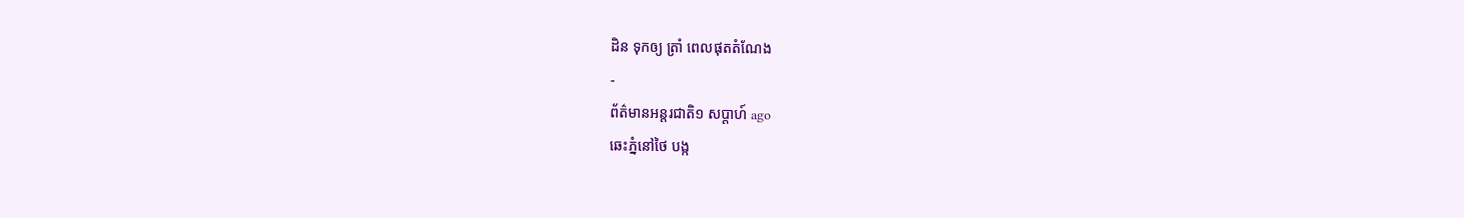ដិន ទុកឲ្យ ត្រាំ ពេលផុតតំណែង
-
ព័ត៌មានអន្ដរជាតិ១ សប្តាហ៍ ago
ឆេះភ្នំនៅថៃ បង្ក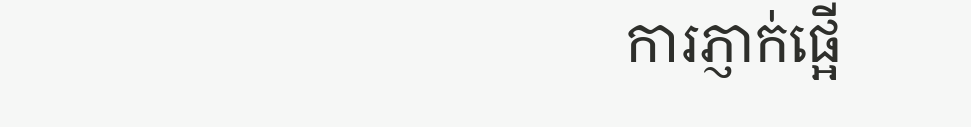ការភ្ញាក់ផ្អើ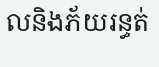លនិងភ័យរន្ធត់